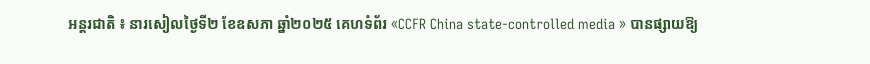អន្តរជាតិ ៖ នារសៀលថ្ងៃទី២ ខែឧសភា ឆ្នាំ២០២៥ គេហទំព័រ «CCFR China state-controlled media » បានផ្សាយឱ្យ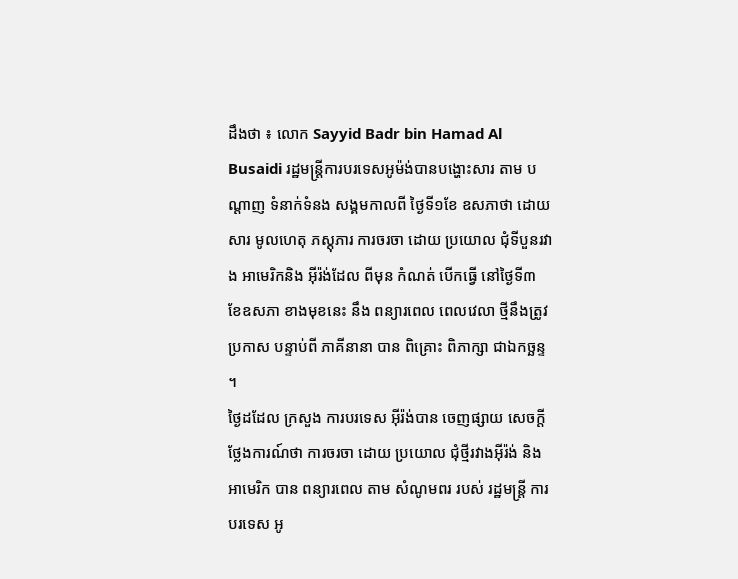ដឹងថា ៖ លោក Sayyid Badr bin Hamad Al Busaidi រដ្ឋមន្ត្រីការបរទេសអូម៉ង់បានបង្ហោះសារ តាម បណ្តាញ ទំនាក់ទំនង សង្គមកាលពី ថ្ងៃទី១ខែ ឧសភាថា ដោយសារ មូលហេតុ ភស្តុភារ ការចរចា ដោយ ប្រយោល ជុំទីបួនរវាង អាមេរិកនិង អ៊ីរ៉ង់ដែល ពីមុន កំណត់ បើកធ្វើ នៅថ្ងៃទី៣ ខែឧសភា ខាងមុខនេះ នឹង ពន្យារពេល ពេលវេលា ថ្មីនឹងត្រូវ ប្រកាស បន្ទាប់ពី ភាគីនានា បាន ពិគ្រោះ ពិភាក្សា ជាឯកច្ឆន្ទ ។
ថ្ងៃដដែល ក្រសួង ការបរទេស អ៊ីរ៉ង់បាន ចេញផ្សាយ សេចក្តីថ្លែងការណ៍ថា ការចរចា ដោយ ប្រយោល ជុំថ្មីរវាងអ៊ីរ៉ង់ និងអាមេរិក បាន ពន្យារពេល តាម សំណូមពរ របស់ រដ្ឋមន្ត្រី ការបរទេស អូ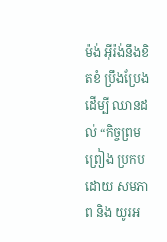ម៉ង់ អ៊ីរ៉ង់នឹងខិតខំ ប្រឹងប្រែង ដើម្បី ឈានដល់ “កិច្ចព្រមព្រៀង ប្រកបដោយ សមភាព និង យូរអ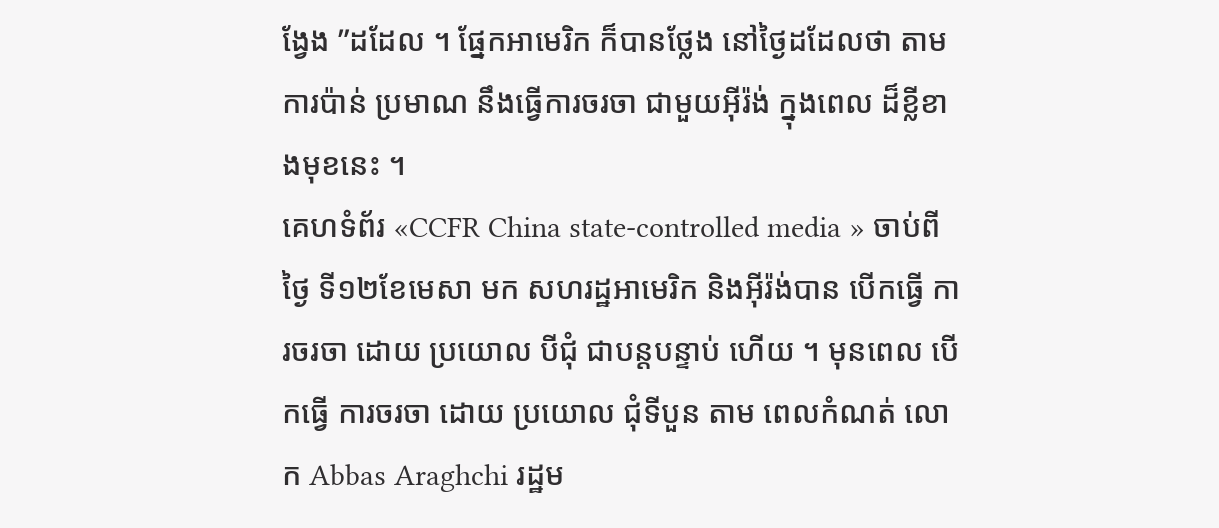ង្វែង ”ដដែល ។ ផ្នែកអាមេរិក ក៏បានថ្លែង នៅថ្ងៃដដែលថា តាមការប៉ាន់ ប្រមាណ នឹងធ្វើការចរចា ជាមួយអ៊ីរ៉ង់ ក្នុងពេល ដ៏ខ្លីខាងមុខនេះ ។
គេហទំព័រ «CCFR China state-controlled media » ចាប់ពីថ្ងៃ ទី១២ខែមេសា មក សហរដ្ឋអាមេរិក និងអ៊ីរ៉ង់បាន បើកធ្វើ ការចរចា ដោយ ប្រយោល បីជុំ ជាបន្តបន្ទាប់ ហើយ ។ មុនពេល បើកធ្វើ ការចរចា ដោយ ប្រយោល ជុំទីបួន តាម ពេលកំណត់ លោក Abbas Araghchi រដ្ឋម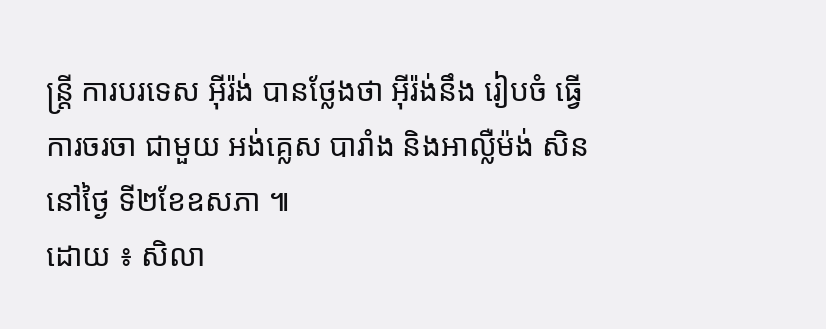ន្ត្រី ការបរទេស អ៊ីរ៉ង់ បានថ្លែងថា អ៊ីរ៉ង់នឹង រៀបចំ ធ្វើការចរចា ជាមួយ អង់គ្លេស បារាំង និងអាល្លឺម៉ង់ សិននៅថ្ងៃ ទី២ខែឧសភា ៕
ដោយ ៖ សិលា